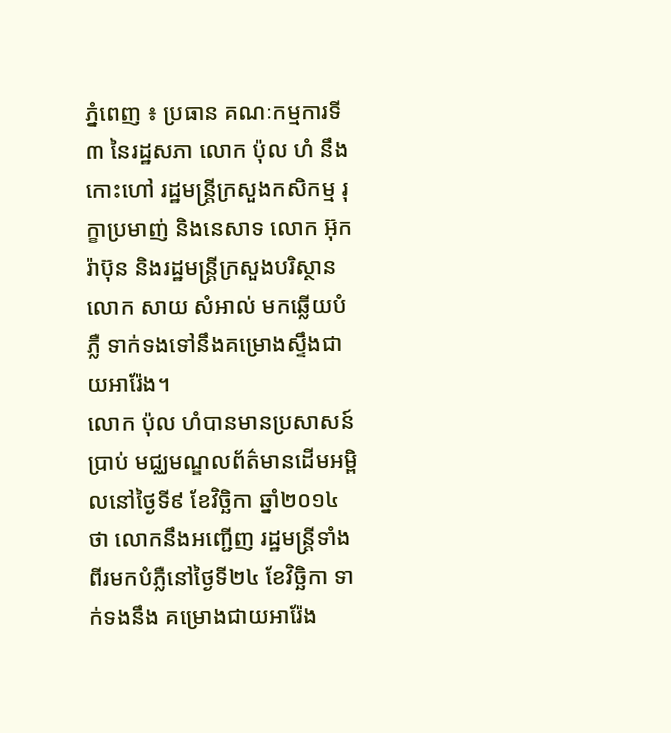ភ្នំពេញ ៖ ប្រធាន គណៈកម្មការទី៣ នៃរដ្ឋសភា លោក ប៉ុល ហំ នឹងកោះហៅ រដ្ឋមន្រ្តីក្រសួងកសិកម្ម រុក្ខាប្រមាញ់ និងនេសាទ លោក អ៊ុក រ៉ាប៊ុន និងរដ្ឋមន្រ្តីក្រសួងបរិស្ថាន លោក សាយ សំអាល់ មកឆ្លើយបំភ្លឺ ទាក់ទងទៅនឹងគម្រោងស្ទឹងជាយអារ៉ែង។
លោក ប៉ុល ហំបានមានប្រសាសន៍ប្រាប់ មជ្ឈមណ្ឌលព័ត៌មានដើមអម្ពិលនៅថ្ងៃទី៩ ខែវិច្ឆិកា ឆ្នាំ២០១៤ថា លោកនឹងអញ្ជើញ រដ្ឋមន្រ្តីទាំងពីរមកបំភ្លឺនៅថ្ងៃទី២៤ ខែវិច្ឆិកា ទាក់ទងនឹង គម្រោងជាយអារ៉ែង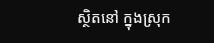ស្ថិតនៅ ក្នុងស្រុក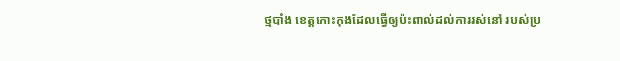ថ្មបាំង ខេត្តកោះកុងដែលធ្វើឲ្យប៉ះពាល់ដល់ការរស់នៅ របស់ប្រ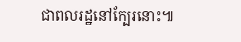ជាពលរដ្ឋនៅក្បែរនោះ៕